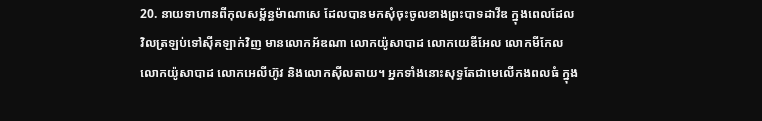20. នាយទាហានពីកុលសម្ព័ន្ធម៉ាណាសេ ដែលបានមកសុំចុះចូលខាងព្រះបាទដាវីឌ ក្នុងពេលដែលវិលត្រឡប់ទៅស៊ីគឡាក់វិញ មានលោកអ័ឌណា លោកយ៉ូសាបាដ លោកយេឌីអែល លោកមីកែល លោកយ៉ូសាបាដ លោកអេលីហ៊ូវ និងលោកស៊ីលតាយ។ អ្នកទាំងនោះសុទ្ធតែជាមេលើកងពលធំ ក្នុង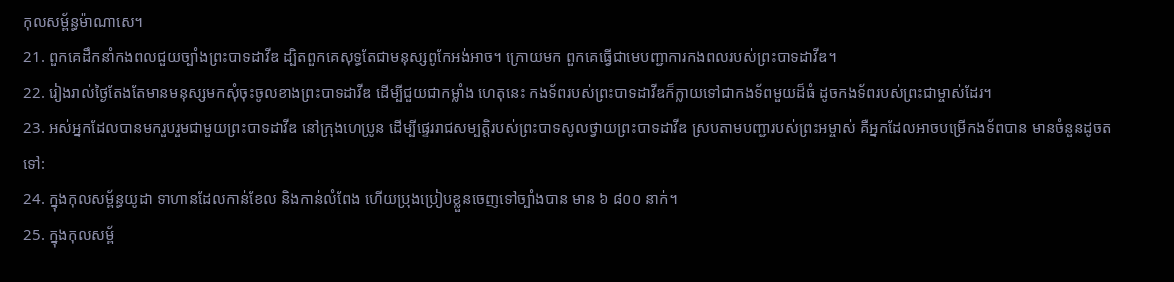កុលសម្ព័ន្ធម៉ាណាសេ។
21. ពួកគេដឹកនាំកងពលជួយច្បាំងព្រះបាទដាវីឌ ដ្បិតពួកគេសុទ្ធតែជាមនុស្សពូកែអង់អាច។ ក្រោយមក ពួកគេធ្វើជាមេបញ្ជាការកងពលរបស់ព្រះបាទដាវីឌ។
22. រៀងរាល់ថ្ងៃតែងតែមានមនុស្សមកសុំចុះចូលខាងព្រះបាទដាវីឌ ដើម្បីជួយជាកម្លាំង ហេតុនេះ កងទ័ពរបស់ព្រះបាទដាវីឌក៏ក្លាយទៅជាកងទ័ពមួយដ៏ធំ ដូចកងទ័ពរបស់ព្រះជាម្ចាស់ដែរ។
23. អស់អ្នកដែលបានមករួបរួមជាមួយព្រះបាទដាវីឌ នៅក្រុងហេប្រូន ដើម្បីផ្ទេររាជសម្បត្តិរបស់ព្រះបាទសូលថ្វាយព្រះបាទដាវីឌ ស្របតាមបញ្ជារបស់ព្រះអម្ចាស់ គឺអ្នកដែលអាចបម្រើកងទ័ពបាន មានចំនួនដូចតទៅ:
24. ក្នុងកុលសម្ព័ន្ធយូដា ទាហានដែលកាន់ខែល និងកាន់លំពែង ហើយប្រុងប្រៀបខ្លួនចេញទៅច្បាំងបាន មាន ៦ ៨០០ នាក់។
25. ក្នុងកុលសម្ព័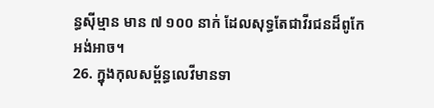ន្ធស៊ីម្មាន មាន ៧ ១០០ នាក់ ដែលសុទ្ធតែជាវីរជនដ៏ពូកែអង់អាច។
26. ក្នុងកុលសម្ព័ន្ធលេវីមានទា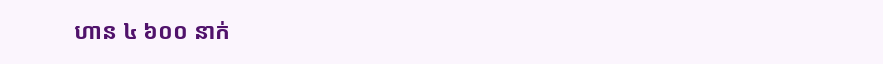ហាន ៤ ៦០០ នាក់